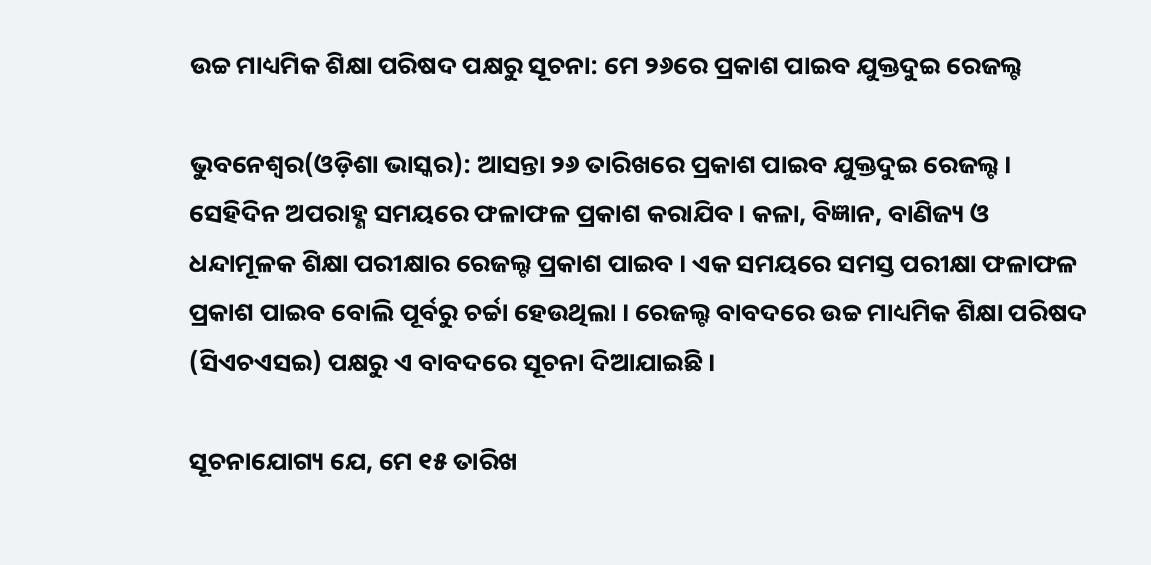ଉଚ୍ଚ ମାଧ୍ୟମିକ ଶିକ୍ଷା ପରିଷଦ ପକ୍ଷରୁ ସୂଚନା: ମେ ୨୬ରେ ପ୍ରକାଶ ପାଇବ ଯୁକ୍ତଦୁଇ ରେଜଲ୍ଟ

ଭୁବନେଶ୍ୱର(ଓଡ଼ିଶା ଭାସ୍କର): ଆସନ୍ତା ୨୬ ତାରିଖରେ ପ୍ରକାଶ ପାଇବ ଯୁକ୍ତଦୁଇ ରେଜଲ୍ଟ । ସେହିଦିନ ଅପରାହ୍ଣ ସମୟରେ ଫଳାଫଳ ପ୍ରକାଶ କରାଯିବ । କଳା, ବିଜ୍ଞାନ, ବାଣିଜ୍ୟ ଓ ଧନ୍ଦାମୂଳକ ଶିକ୍ଷା ପରୀକ୍ଷାର ରେଜଲ୍ଟ ପ୍ରକାଶ ପାଇବ । ଏକ ସମୟରେ ସମସ୍ତ ପରୀକ୍ଷା ଫଳାଫଳ ପ୍ରକାଶ ପାଇବ ବୋଲି ପୂର୍ବରୁ ଚର୍ଚ୍ଚା ହେଉଥିଲା । ରେଜଲ୍ଟ ବାବଦରେ ଉଚ୍ଚ ମାଧ୍ୟମିକ ଶିକ୍ଷା ପରିଷଦ (ସିଏଚଏସଇ) ପକ୍ଷରୁ ଏ ବାବଦରେ ସୂଚନା ଦିଆଯାଇଛି ।

ସୂଚନାଯୋଗ୍ୟ ଯେ, ମେ ୧୫ ତାରିଖ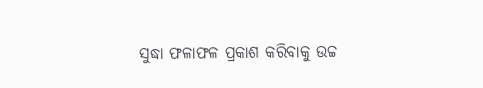ସୁଦ୍ଧା ଫଳାଫଳ ପ୍ରକାଶ କରିବାକୁ ଉଚ୍ଚ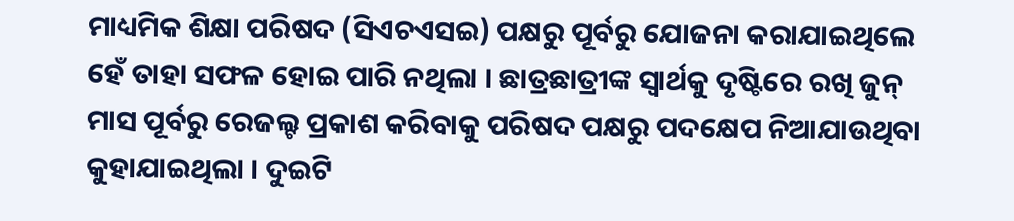ମାଧ୍ୟମିକ ଶିକ୍ଷା ପରିଷଦ (ସିଏଚଏସଇ) ପକ୍ଷରୁ ପୂର୍ବରୁ ଯୋଜନା କରାଯାଇଥିଲେ ହେଁ ତାହା ସଫଳ ହୋଇ ପାରି ନଥିଲା । ଛାତ୍ରଛାତ୍ରୀଙ୍କ ସ୍ୱାର୍ଥକୁ ଦୃଷ୍ଟିରେ ରଖି ଜୁନ୍ ମାସ ପୂର୍ବରୁ ରେଜଲ୍ଟ ପ୍ରକାଶ କରିବାକୁ ପରିଷଦ ପକ୍ଷରୁ ପଦକ୍ଷେପ ନିଆଯାଉଥିବା କୁହାଯାଇଥିଲା । ଦୁଇଟି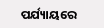ପର୍ଯ୍ୟାୟରେ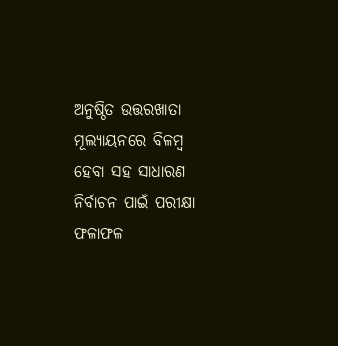ଅନୁଷ୍ଠିତ ଉତ୍ତରଖାତା ମୂଲ୍ୟାୟନରେ ବିଳମ୍ବ ହେବା ସହ ସାଧାରଣ ନିର୍ବାଚନ ପାଇଁ ପରୀକ୍ଷା ଫଳାଫଳ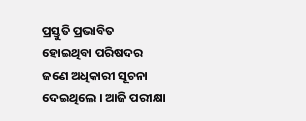ପ୍ରସ୍ତୁତି ପ୍ରଭାବିତ ହୋଇଥିବା ପରିଷଦର ଜଣେ ଅଧିକାରୀ ସୂଚନା ଦେଇଥିଲେ । ଆଜି ପରୀକ୍ଷା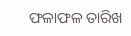ଫଳାଫଳ ତାରିଖ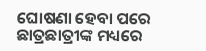ଘୋଷଣା ହେବା ପରେ ଛାତ୍ରଛାତ୍ରୀଙ୍କ ମଧ୍ୟରେ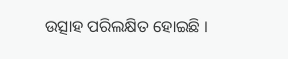ଉତ୍ସାହ ପରିଲକ୍ଷିତ ହୋଇଛି ।